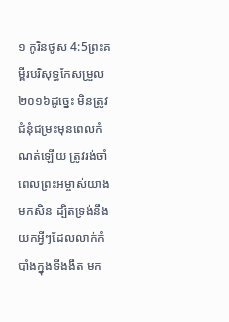១ កូរិនថូស 4:5ព្រះគម្ពីរបរិសុទ្ធកែសម្រួល ២០១៦ដូច្នេះ មិនត្រូវជំនុំជម្រះមុនពេលកំណត់ឡើយ ត្រូវរង់ចាំពេលព្រះអម្ចាស់យាងមកសិន ដ្បិតទ្រង់នឹងយកអ្វីៗដែលលាក់កំបាំងក្នុងទីងងឹត មក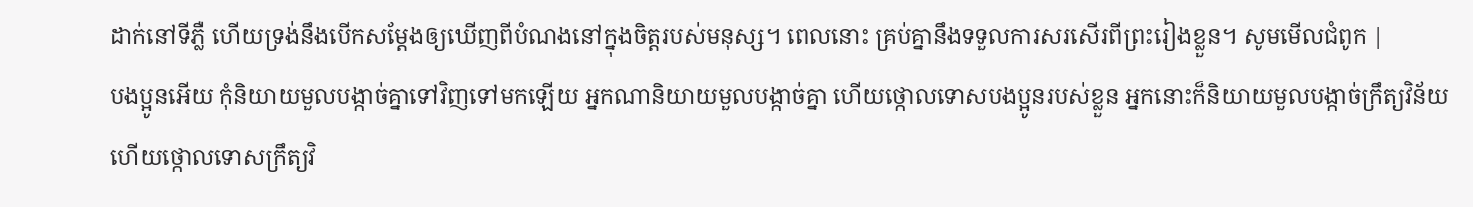ដាក់នៅទីភ្លឺ ហើយទ្រង់នឹងបើកសម្ដែងឲ្យឃើញពីបំណងនៅក្នុងចិត្តរបស់មនុស្ស។ ពេលនោះ គ្រប់គ្នានឹងទទួលការសរសើរពីព្រះរៀងខ្លួន។ សូមមើលជំពូក |
បងប្អូនអើយ កុំនិយាយមួលបង្កាច់គ្នាទៅវិញទៅមកឡើយ អ្នកណានិយាយមួលបង្កាច់គ្នា ហើយថ្កោលទោសបងប្អូនរបស់ខ្លួន អ្នកនោះក៏និយាយមួលបង្កាច់ក្រឹត្យវិន័យ ហើយថ្កោលទោសក្រឹត្យវិ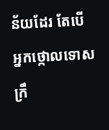ន័យដែរ តែបើអ្នកថ្កោលទោសក្រឹ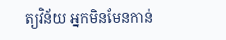ត្យវិន័យ អ្នកមិនមែនកាន់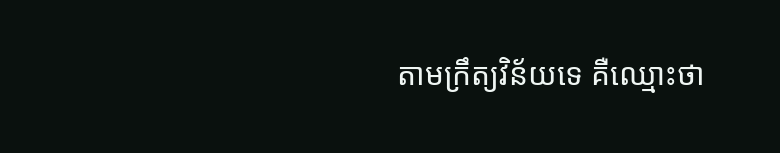តាមក្រឹត្យវិន័យទេ គឺឈ្មោះថា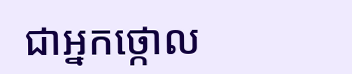ជាអ្នកថ្កោល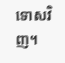ទោសវិញ។